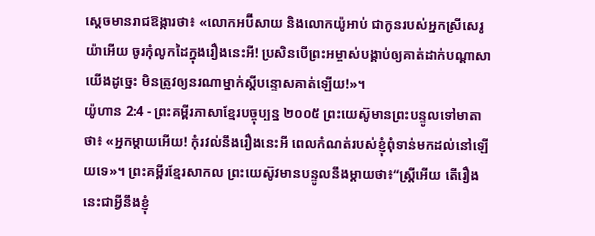ស្ដេចមានរាជឱង្ការថា៖ «លោកអប៊ីសាយ និងលោកយ៉ូអាប់ ជាកូនរបស់អ្នកស្រីសេរូយ៉ាអើយ ចូរកុំលូកដៃក្នុងរឿងនេះអី! ប្រសិនបើព្រះអម្ចាស់បង្គាប់ឲ្យគាត់ដាក់បណ្ដាសាយើងដូច្នេះ មិនត្រូវឲ្យនរណាម្នាក់ស្ដីបន្ទោសគាត់ឡើយ!»។
យ៉ូហាន 2:4 - ព្រះគម្ពីរភាសាខ្មែរបច្ចុប្បន្ន ២០០៥ ព្រះយេស៊ូមានព្រះបន្ទូលទៅមាតាថា៖ «អ្នកម្ដាយអើយ! កុំរវល់នឹងរឿងនេះអី ពេលកំណត់របស់ខ្ញុំពុំទាន់មកដល់នៅឡើយទេ»។ ព្រះគម្ពីរខ្មែរសាកល ព្រះយេស៊ូវមានបន្ទូលនឹងម្ដាយថា៖“ស្ត្រីអើយ តើរឿងនេះជាអ្វីនឹងខ្ញុំ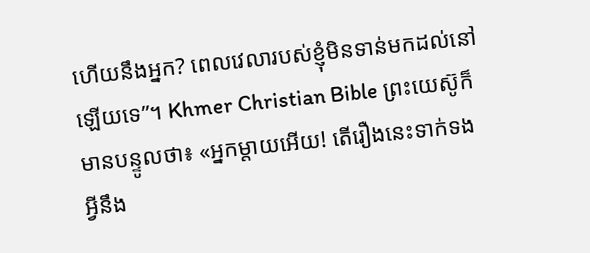ហើយនឹងអ្នក? ពេលវេលារបស់ខ្ញុំមិនទាន់មកដល់នៅឡើយទេ”។ Khmer Christian Bible ព្រះយេស៊ូក៏មានបន្ទូលថា៖ «អ្នកម្តាយអើយ! តើរឿងនេះទាក់ទងអ្វីនឹង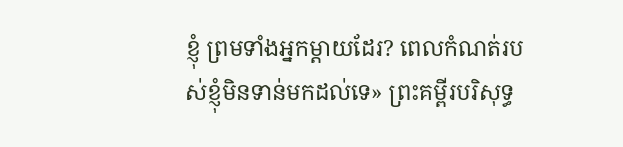ខ្ញុំ ព្រមទាំងអ្នកម្តាយដែរ? ពេលកំណត់របស់ខ្ញុំមិនទាន់មកដល់ទេ» ព្រះគម្ពីរបរិសុទ្ធ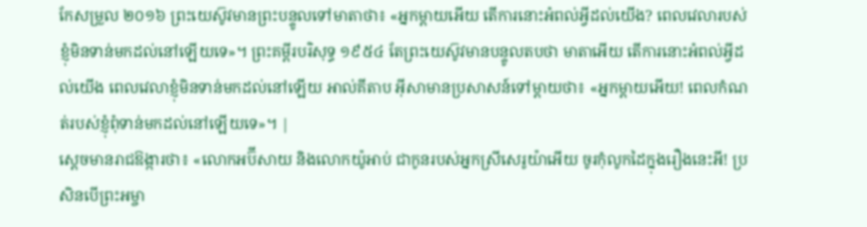កែសម្រួល ២០១៦ ព្រះយេស៊ូវមានព្រះបន្ទូលទៅមាតាថា៖ «អ្នកម្ដាយអើយ តើការនោះអំពល់អ្វីដល់យើង? ពេលវេលារបស់ខ្ញុំមិនទាន់មកដល់នៅឡើយទេ»។ ព្រះគម្ពីរបរិសុទ្ធ ១៩៥៤ តែព្រះយេស៊ូវមានបន្ទូលតបថា មាតាអើយ តើការនោះអំពល់អ្វីដល់យើង ពេលវេលាខ្ញុំមិនទាន់មកដល់នៅឡើយ អាល់គីតាប អ៊ីសាមានប្រសាសន៍ទៅម្តាយថា៖ «អ្នកម្ដាយអើយ! ពេលកំណត់របស់ខ្ញុំពុំទាន់មកដល់នៅឡើយទេ»។ |
ស្ដេចមានរាជឱង្ការថា៖ «លោកអប៊ីសាយ និងលោកយ៉ូអាប់ ជាកូនរបស់អ្នកស្រីសេរូយ៉ាអើយ ចូរកុំលូកដៃក្នុងរឿងនេះអី! ប្រសិនបើព្រះអម្ចា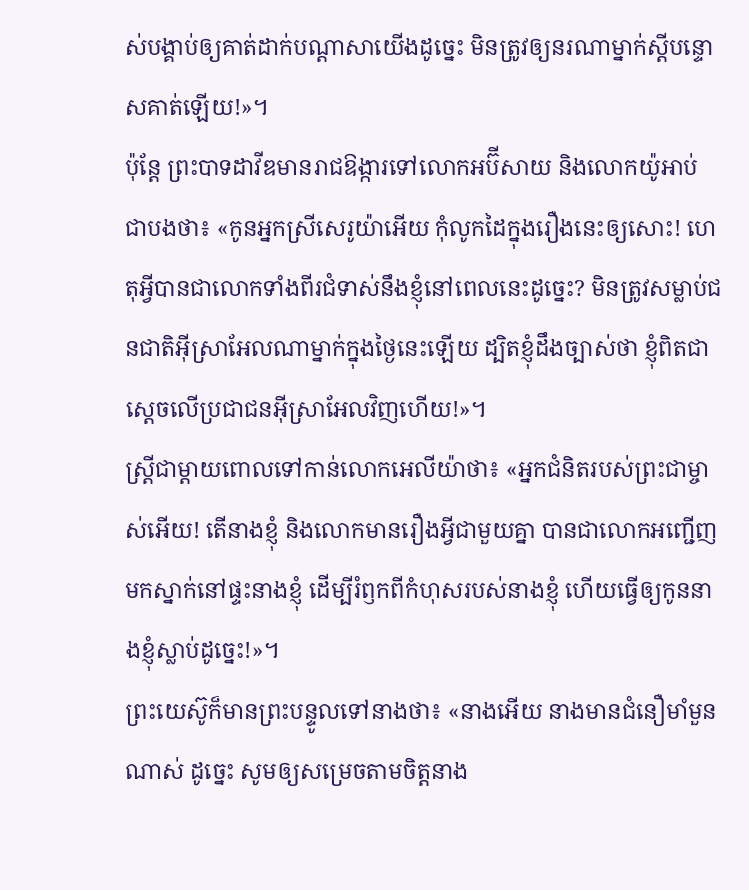ស់បង្គាប់ឲ្យគាត់ដាក់បណ្ដាសាយើងដូច្នេះ មិនត្រូវឲ្យនរណាម្នាក់ស្ដីបន្ទោសគាត់ឡើយ!»។
ប៉ុន្តែ ព្រះបាទដាវីឌមានរាជឱង្ការទៅលោកអប៊ីសាយ និងលោកយ៉ូអាប់ ជាបងថា៖ «កូនអ្នកស្រីសេរូយ៉ាអើយ កុំលូកដៃក្នុងរឿងនេះឲ្យសោះ! ហេតុអ្វីបានជាលោកទាំងពីរជំទាស់នឹងខ្ញុំនៅពេលនេះដូច្នេះ? មិនត្រូវសម្លាប់ជនជាតិអ៊ីស្រាអែលណាម្នាក់ក្នុងថ្ងៃនេះឡើយ ដ្បិតខ្ញុំដឹងច្បាស់ថា ខ្ញុំពិតជាស្ដេចលើប្រជាជនអ៊ីស្រាអែលវិញហើយ!»។
ស្ត្រីជាម្ដាយពោលទៅកាន់លោកអេលីយ៉ាថា៖ «អ្នកជំនិតរបស់ព្រះជាម្ចាស់អើយ! តើនាងខ្ញុំ និងលោកមានរឿងអ្វីជាមួយគ្នា បានជាលោកអញ្ជើញមកស្នាក់នៅផ្ទះនាងខ្ញុំ ដើម្បីរំឭកពីកំហុសរបស់នាងខ្ញុំ ហើយធ្វើឲ្យកូននាងខ្ញុំស្លាប់ដូច្នេះ!»។
ព្រះយេស៊ូក៏មានព្រះបន្ទូលទៅនាងថា៖ «នាងអើយ នាងមានជំនឿមាំមួនណាស់ ដូច្នេះ សូមឲ្យសម្រេចតាមចិត្តនាង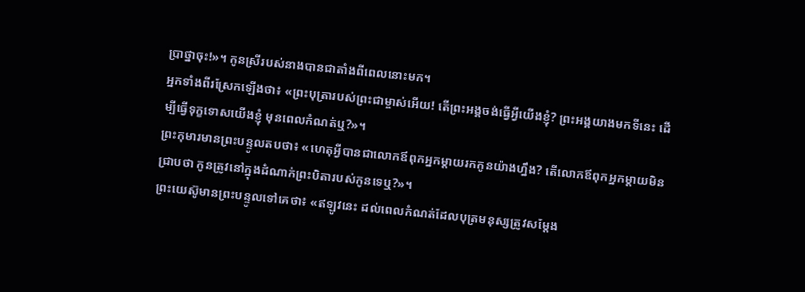ប្រាថ្នាចុះ!»។ កូនស្រីរបស់នាងបានជាតាំងពីពេលនោះមក។
អ្នកទាំងពីរស្រែកឡើងថា៖ «ព្រះបុត្រារបស់ព្រះជាម្ចាស់អើយ! តើព្រះអង្គចង់ធ្វើអ្វីយើងខ្ញុំ? ព្រះអង្គយាងមកទីនេះ ដើម្បីធ្វើទុក្ខទោសយើងខ្ញុំ មុនពេលកំណត់ឬ?»។
ព្រះកុមារមានព្រះបន្ទូលតបថា៖ «ហេតុអ្វីបានជាលោកឪពុកអ្នកម្ដាយរកកូនយ៉ាងហ្នឹង? តើលោកឪពុកអ្នកម្ដាយមិនជ្រាបថា កូនត្រូវនៅក្នុងដំណាក់ព្រះបិតារបស់កូនទេឬ?»។
ព្រះយេស៊ូមានព្រះបន្ទូលទៅគេថា៖ «ឥឡូវនេះ ដល់ពេលកំណត់ដែលបុត្រមនុស្សត្រូវសម្តែង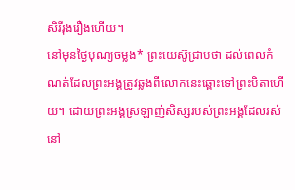សិរីរុងរឿងហើយ។
នៅមុនថ្ងៃបុណ្យចម្លង* ព្រះយេស៊ូជ្រាបថា ដល់ពេលកំណត់ដែលព្រះអង្គត្រូវឆ្លងពីលោកនេះឆ្ពោះទៅព្រះបិតាហើយ។ ដោយព្រះអង្គស្រឡាញ់សិស្សរបស់ព្រះអង្គដែលរស់នៅ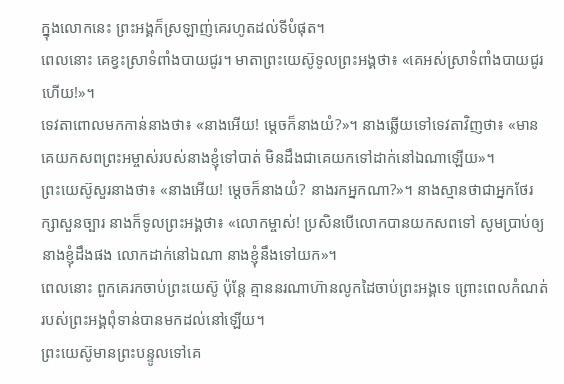ក្នុងលោកនេះ ព្រះអង្គក៏ស្រឡាញ់គេរហូតដល់ទីបំផុត។
ពេលនោះ គេខ្វះស្រាទំពាំងបាយជូរ។ មាតាព្រះយេស៊ូទូលព្រះអង្គថា៖ «គេអស់ស្រាទំពាំងបាយជូរហើយ!»។
ទេវតាពោលមកកាន់នាងថា៖ «នាងអើយ! ម្ដេចក៏នាងយំ?»។ នាងឆ្លើយទៅទេវតាវិញថា៖ «មានគេយកសពព្រះអម្ចាស់របស់នាងខ្ញុំទៅបាត់ មិនដឹងជាគេយកទៅដាក់នៅឯណាឡើយ»។
ព្រះយេស៊ូសួរនាងថា៖ «នាងអើយ! ម្ដេចក៏នាងយំ? នាងរកអ្នកណា?»។ នាងស្មានថាជាអ្នកថែរក្សាសួនច្បារ នាងក៏ទូលព្រះអង្គថា៖ «លោកម្ចាស់! ប្រសិនបើលោកបានយកសពទៅ សូមប្រាប់ឲ្យនាងខ្ញុំដឹងផង លោកដាក់នៅឯណា នាងខ្ញុំនឹងទៅយក»។
ពេលនោះ ពួកគេរកចាប់ព្រះយេស៊ូ ប៉ុន្តែ គ្មាននរណាហ៊ានលូកដៃចាប់ព្រះអង្គទេ ព្រោះពេលកំណត់របស់ព្រះអង្គពុំទាន់បានមកដល់នៅឡើយ។
ព្រះយេស៊ូមានព្រះបន្ទូលទៅគេ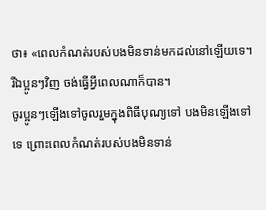ថា៖ «ពេលកំណត់របស់បងមិនទាន់មកដល់នៅឡើយទេ។ រីឯប្អូនៗវិញ ចង់ធ្វើអ្វីពេលណាក៏បាន។
ចូរប្អូនៗឡើងទៅចូលរួមក្នុងពិធីបុណ្យទៅ បងមិនឡើងទៅទេ ព្រោះពេលកំណត់របស់បងមិនទាន់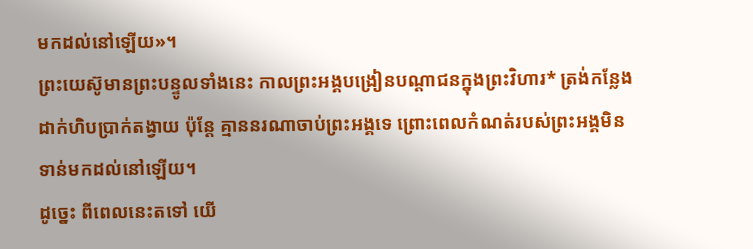មកដល់នៅឡើយ»។
ព្រះយេស៊ូមានព្រះបន្ទូលទាំងនេះ កាលព្រះអង្គបង្រៀនបណ្ដាជនក្នុងព្រះវិហារ* ត្រង់កន្លែងដាក់ហិបប្រាក់តង្វាយ ប៉ុន្តែ គ្មាននរណាចាប់ព្រះអង្គទេ ព្រោះពេលកំណត់របស់ព្រះអង្គមិនទាន់មកដល់នៅឡើយ។
ដូច្នេះ ពីពេលនេះតទៅ យើ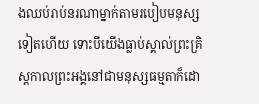ងឈប់រាប់នរណាម្នាក់តាមរបៀបមនុស្សទៀតហើយ ទោះបីយើងធ្លាប់ស្គាល់ព្រះគ្រិស្តកាលព្រះអង្គនៅជាមនុស្សធម្មតាក៏ដោ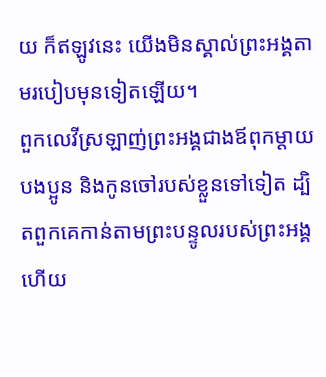យ ក៏ឥឡូវនេះ យើងមិនស្គាល់ព្រះអង្គតាមរបៀបមុនទៀតឡើយ។
ពួកលេវីស្រឡាញ់ព្រះអង្គជាងឪពុកម្ដាយ បងប្អូន និងកូនចៅរបស់ខ្លួនទៅទៀត ដ្បិតពួកគេកាន់តាមព្រះបន្ទូលរបស់ព្រះអង្គ ហើយ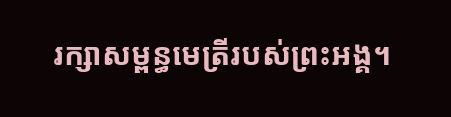រក្សាសម្ពន្ធមេត្រីរបស់ព្រះអង្គ។